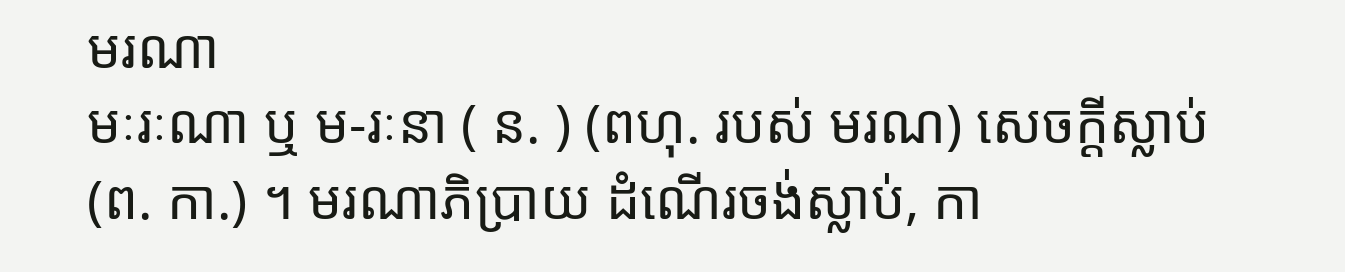មរណា
មៈរៈណា ឬ ម-រៈនា ( ន. ) (ពហុ. របស់ មរណ) សេចក្ដីស្លាប់ (ព. កា.) ។ មរណាភិប្រាយ ដំណើរចង់ស្លាប់, កា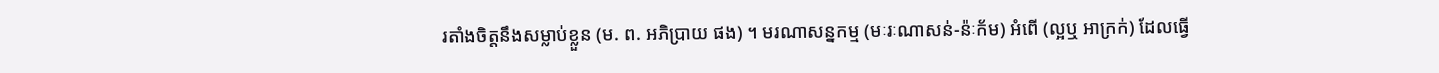រតាំងចិត្តនឹងសម្លាប់ខ្លួន (ម. ព. អភិប្រាយ ផង) ។ មរណាសន្នកម្ម (មៈរៈណាសន់-ន៉ៈក័ម) អំពើ (ល្អឬ អាក្រក់) ដែលធ្វើ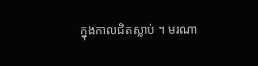ក្នុងកាលជិតស្លាប់ ។ មរណា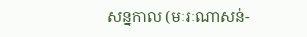សន្នកាល (មៈរៈណាសន់-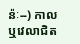ន៉ៈ--) កាលឬវេលាជិត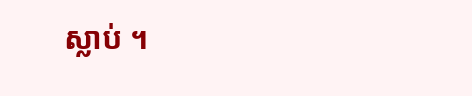ស្លាប់ ។